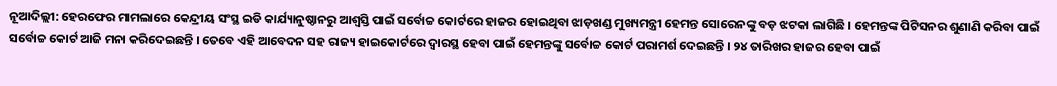ନୂଆଦିଲ୍ଲୀ: ହେରଫେର ମାମଲାରେ କେନ୍ଦ୍ରୀୟ ସଂସ୍ଥ ଇଡି କାର୍ଯ୍ୟାନୁଷ୍ଠାନରୁ ଆଶ୍ୱସ୍ତି ପାଇଁ ସର୍ବୋଚ୍ଚ କୋର୍ଟରେ ହାଜର ହୋଇଥିବା ଝାଡ଼ଖଣ୍ଡ ମୁଖ୍ୟମନ୍ତ୍ରୀ ହେମନ୍ତ ସୋରେନଙ୍କୁ ବଡ଼ ଝଟକା ଲାଗିଛି । ହେମନ୍ତଙ୍କ ପିଟିସନର ଶୁଣାଣି କରିବା ପାଇଁ ସର୍ବୋଚ୍ଚ କୋର୍ଟ ଆଜି ମନା କରିଦେଇଛନ୍ତି । ତେବେ ଏହି ଆବେଦନ ସହ ରାଜ୍ୟ ହାଇକୋର୍ଟରେ ଦ୍ୱାରସ୍ଥ ହେବା ପାଇଁ ହେମନ୍ତଙ୍କୁ ସର୍ବୋଚ୍ଚ କୋର୍ଟ ପରାମର୍ଶ ଦେଇଛନ୍ତି । ୨୪ ତାରିଖର ହାଜର ହେବା ପାଇଁ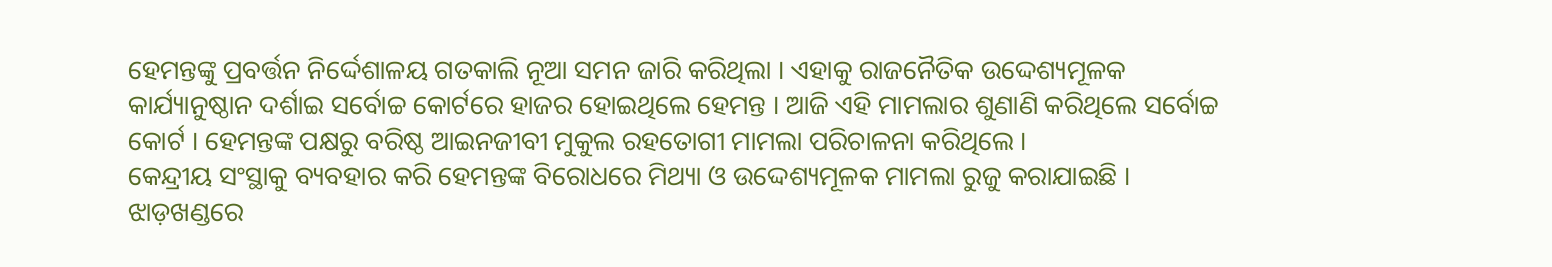ହେମନ୍ତଙ୍କୁ ପ୍ରବର୍ତ୍ତନ ନିର୍ଦ୍ଦେଶାଳୟ ଗତକାଲି ନୂଆ ସମନ ଜାରି କରିଥିଲା । ଏହାକୁ ରାଜନୈତିକ ଉଦ୍ଦେଶ୍ୟମୂଳକ କାର୍ଯ୍ୟାନୁଷ୍ଠାନ ଦର୍ଶାଇ ସର୍ବୋଚ୍ଚ କୋର୍ଟରେ ହାଜର ହୋଇଥିଲେ ହେମନ୍ତ । ଆଜି ଏହି ମାମଲାର ଶୁଣାଣି କରିଥିଲେ ସର୍ବୋଚ୍ଚ କୋର୍ଟ । ହେମନ୍ତଙ୍କ ପକ୍ଷରୁ ବରିଷ୍ଠ ଆଇନଜୀବୀ ମୁକୁଲ ରହତୋଗୀ ମାମଲା ପରିଚାଳନା କରିଥିଲେ ।
କେନ୍ଦ୍ରୀୟ ସଂସ୍ଥାକୁ ବ୍ୟବହାର କରି ହେମନ୍ତଙ୍କ ବିରୋଧରେ ମିଥ୍ୟା ଓ ଉଦ୍ଦେଶ୍ୟମୂଳକ ମାମଲା ରୁଜୁ କରାଯାଇଛି । ଝାଡ଼ଖଣ୍ଡରେ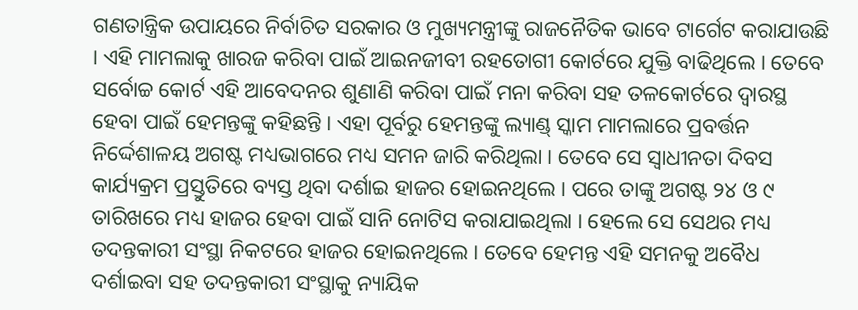ଗଣତାନ୍ତ୍ରିକ ଉପାୟରେ ନିର୍ବାଚିତ ସରକାର ଓ ମୁଖ୍ୟମନ୍ତ୍ରୀଙ୍କୁ ରାଜନୈତିକ ଭାବେ ଟାର୍ଗେଟ କରାଯାଉଛି । ଏହି ମାମଲାକୁ ଖାରଜ କରିବା ପାଇଁ ଆଇନଜୀବୀ ରହତୋଗୀ କୋର୍ଟରେ ଯୁକ୍ତି ବାଢିଥିଲେ । ତେବେ ସର୍ବୋଚ୍ଚ କୋର୍ଟ ଏହି ଆବେଦନର ଶୁଣାଣି କରିବା ପାଇଁ ମନା କରିବା ସହ ତଳକୋର୍ଟରେ ଦ୍ୱାରସ୍ଥ ହେବା ପାଇଁ ହେମନ୍ତଙ୍କୁ କହିଛନ୍ତି । ଏହା ପୂର୍ବରୁ ହେମନ୍ତଙ୍କୁ ଲ୍ୟାଣ୍ଡ୍ ସ୍କାମ ମାମଲାରେ ପ୍ରବର୍ତ୍ତନ ନିର୍ଦ୍ଦେଶାଳୟ ଅଗଷ୍ଟ ମଧ୍ୟଭାଗରେ ମଧ୍ୟ ସମନ ଜାରି କରିଥିଲା । ତେବେ ସେ ସ୍ୱାଧୀନତା ଦିବସ କାର୍ଯ୍ୟକ୍ରମ ପ୍ରସ୍ତୁତିରେ ବ୍ୟସ୍ତ ଥିବା ଦର୍ଶାଇ ହାଜର ହୋଇନଥିଲେ । ପରେ ତାଙ୍କୁ ଅଗଷ୍ଟ ୨୪ ଓ ୯ ତାରିଖରେ ମଧ୍ୟ ହାଜର ହେବା ପାଇଁ ସାନି ନୋଟିସ କରାଯାଇଥିଲା । ହେଲେ ସେ ସେଥର ମଧ୍ୟ ତଦନ୍ତକାରୀ ସଂସ୍ଥା ନିକଟରେ ହାଜର ହୋଇନଥିଲେ । ତେବେ ହେମନ୍ତ ଏହି ସମନକୁ ଅବୈଧ ଦର୍ଶାଇବା ସହ ତଦନ୍ତକାରୀ ସଂସ୍ଥାକୁ ନ୍ୟାୟିକ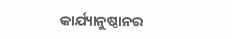କାର୍ଯ୍ୟାନୁଷ୍ଠାନର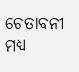ଚେତାବନୀ ମଧ୍ୟ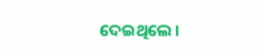ଦେଇଥିଲେ ।